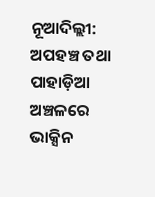ନୂଆଦିଲ୍ଲୀ: ଅପହଞ୍ଚ ତଥା ପାହାଡ଼ିଆ ଅଞ୍ଚଳରେ ଭାକ୍ସିନ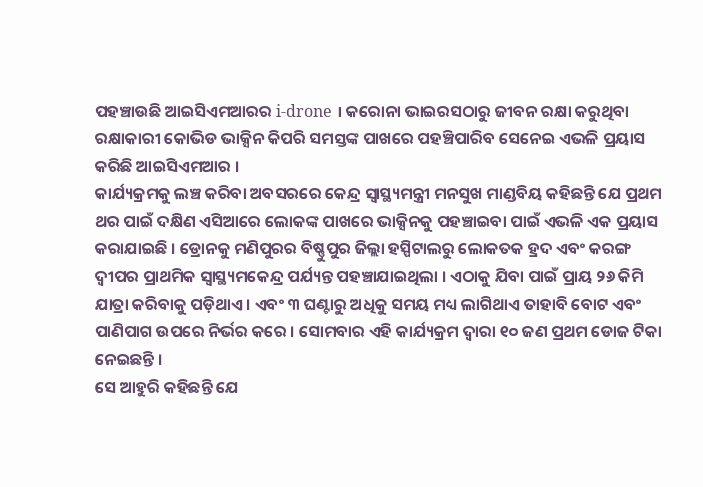ପହଞ୍ଚାଉଛି ଆଇସିଏମଆରର i-drone । କରୋନା ଭାଇରସଠାରୁ ଜୀବନ ରକ୍ଷା କରୁଥିବା ରକ୍ଷାକାରୀ କୋଭିଡ ଭାକ୍ସିନ କିପରି ସମସ୍ତଙ୍କ ପାଖରେ ପହଞ୍ଚିପାରିବ ସେନେଇ ଏଭଳି ପ୍ରୟାସ କରିଛି ଆଇସିଏମଆର ।
କାର୍ଯ୍ୟକ୍ରମକୁ ଲଞ୍ଚ କରିବା ଅବସରରେ କେନ୍ଦ୍ର ସ୍ୱାସ୍ଥ୍ୟମନ୍ତ୍ରୀ ମନସୁଖ ମାଣ୍ଡବିୟ କହିଛନ୍ତି ଯେ ପ୍ରଥମ ଥର ପାଇଁ ଦକ୍ଷିଣ ଏସିଆରେ ଲୋକଙ୍କ ପାଖରେ ଭାକ୍ସିନକୁ ପହଞ୍ଚାଇବା ପାଇଁ ଏଭଳି ଏକ ପ୍ରୟାସ କରାଯାଇଛି । ଡ୍ରୋନକୁ ମଣିପୁରର ବିଷ୍ଣୁପୁର ଜିଲ୍ଲା ହସ୍ପିଟାଲରୁ ଲୋକତକ ହ୍ରଦ ଏବଂ କରଙ୍ଗ ଦ୍ୱୀପର ପ୍ରାଥମିକ ସ୍ୱାସ୍ଥ୍ୟମକେନ୍ଦ୍ର ପର୍ଯ୍ୟନ୍ତ ପହଞ୍ଚାଯାଇଥିଲା । ଏଠାକୁ ଯିବା ପାଇଁ ପ୍ରାୟ ୨୬ କିମି ଯାତ୍ରା କରିବାକୁ ପଡ଼ିଥାଏ । ଏବଂ ୩ ଘଣ୍ଟାରୁ ଅଧିକୁ ସମୟ ମଧ୍ୟ ଲାଗିଥାଏ ତାହାବି ବୋଟ ଏବଂ ପାଣିପାଗ ଉପରେ ନିର୍ଭର କରେ । ସୋମବାର ଏହି କାର୍ଯ୍ୟକ୍ରମ ଦ୍ୱାରା ୧୦ ଜଣ ପ୍ରଥମ ଡୋଜ ଟିକା ନେଇଛନ୍ତି ।
ସେ ଆହୁରି କହିଛନ୍ତି ଯେ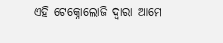ଏହି ଟେକ୍ନୋଲୋଜି ଦ୍ୱାରା ଆମେ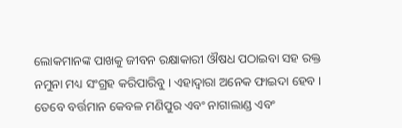ଲୋକମାନଙ୍କ ପାଖକୁ ଜୀବନ ରକ୍ଷାକାରୀ ଔଷଧ ପଠାଇବା ସହ ରକ୍ତ ନମୁନା ମଧ୍ୟ ସଂଗ୍ରହ କରିପାରିବୁ । ଏହାଦ୍ୱାରା ଅନେକ ଫାଇଦା ହେବ । ତେବେ ବର୍ତ୍ତମାନ କେବଳ ମଣିପୁର ଏବଂ ନାଗାଲାଣ୍ଡ ଏବଂ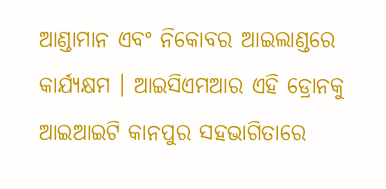ଆଣ୍ଡାମାନ ଏବଂ ନିକୋବର ଆଇଲାଣ୍ଡରେ କାର୍ଯ୍ୟକ୍ଷମ । ଆଇସିଏମଆର ଏହି ଡ୍ରୋନକୁ ଆଇଆଇଟି କାନପୁର ସହଭାଗିତାରେ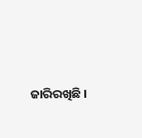ଜାରିରଖିଛି ।